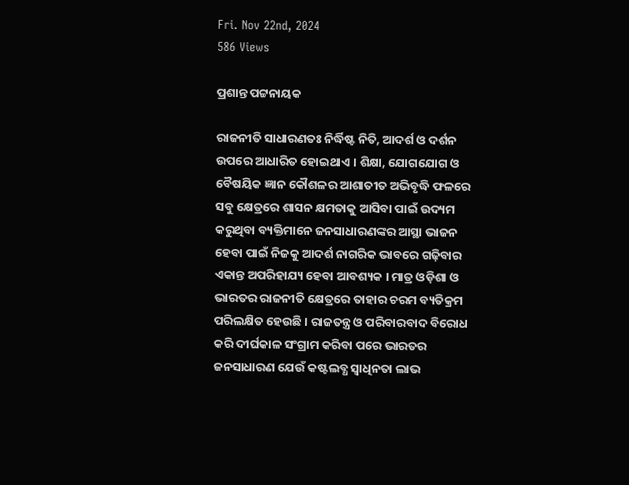Fri. Nov 22nd, 2024
586 Views

ପ୍ରଶାନ୍ତ ପଟ୍ଟନାୟକ

ରାଜନୀତି ସାଧାରଣତଃ ନିର୍ଦ୍ଧିଷ୍ଟ ନିତି, ଆଦର୍ଶ ଓ ଦର୍ଶନ ଉପରେ ଆଧାରିତ ହୋଇଥାଏ । ଶିକ୍ଷା, ଯୋଗଯୋଗ ଓ ବୈଷୟିକ ଜ୍ଞାନ କୌଶଳର ଆଶାତୀତ ଅଭିବୃଦ୍ଧି ଫଳରେ ସବୁ କ୍ଷେତ୍ରରେ ଶାସନ କ୍ଷମତାକୁ ଆସିବା ପାଇଁ ଉଦ୍ୟମ କରୁଥିବା ବ୍ୟକ୍ତିମାନେ ଜନସାଧାରଣଙ୍କର ଆସ୍ଥା ଭାଜନ ହେବା ପାଇଁ ନିଜକୁ ଆଦର୍ଶ ନାଗରିକ ଭାବରେ ଗଢ଼ିବାର ଏକାନ୍ତ ଅପରିହାଯ୍ୟ ହେବା ଆବଶ୍ୟକ । ମାତ୍ର ଓଡ଼ିଶା ଓ ଭାରତର ରାଜନୀତି କ୍ଷେତ୍ରରେ ତାହାର ଚରମ ବ୍ୟତିକ୍ରମ ପରିଲକ୍ଷିତ ହେଉଛି । ରାଜତନ୍ତ୍ର ଓ ପରିବାରବାଦ ବିରୋଧ କରି ଦୀର୍ଘକାଳ ସଂଗ୍ରାମ କରିବା ପରେ ଭାରତର ଜନସାଧାରଣ ଯେଉଁ କଷ୍ଟଲବ୍ଧ ସ୍ୱାଧିନତା ଲାଭ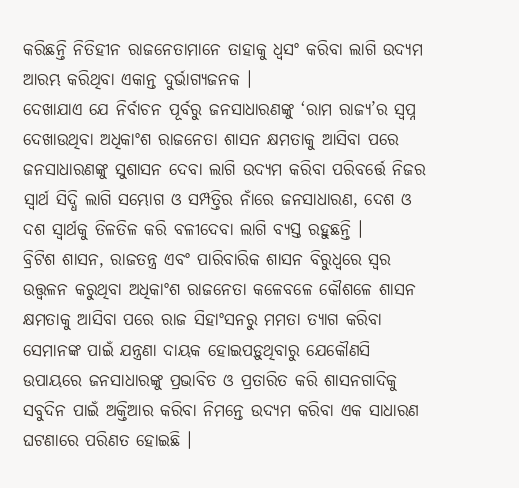କରିଛନ୍ତି ନିତିହୀନ ରାଜନେତାମାନେ ତାହାକୁ ଧ୍ୱସଂ କରିବା ଲାଗି ଉଦ୍ୟମ ଆରମ୍ଭ କରିଥିବା ଏକାନ୍ତ ଦୁର୍ଭାଗ୍ୟଜନକ ।
ଦେଖାଯାଏ ଯେ ନିର୍ବାଚନ ପୂର୍ବରୁ ଜନସାଧାରଣଙ୍କୁ ‘ରାମ ରାଜ୍ୟ’ର ସ୍ୱପ୍ନ ଦେଖାଉଥିବା ଅଧିକାଂଶ ରାଜନେତା ଶାସନ କ୍ଷମତାକୁ ଆସିବା ପରେ ଜନସାଧାରଣଙ୍କୁ ସୁଶାସନ ଦେବା ଲାଗି ଉଦ୍ୟମ କରିବା ପରିବର୍ତ୍ତେ ନିଜର ସ୍ୱାର୍ଥ ସିଦ୍ଧି ଲାଗି ସମ୍ଭୋଗ ଓ ସମ୍ପତ୍ତିର ନାଁରେ ଜନସାଧାରଣ, ଦେଶ ଓ ଦଶ ସ୍ୱାର୍ଥକୁ ତିଳତିଳ କରି ବଳୀଦେବା ଲାଗି ବ୍ୟସ୍ତ ରହୁଛନ୍ତି ।
ବ୍ରିଟିଶ ଶାସନ, ରାଜତନ୍ତ୍ର ଏବଂ ପାରିବାରିକ ଶାସନ ବିରୁଧ୍ୱରେ ସ୍ୱର ଉତ୍ତ୍ୱଳନ କରୁଥିବା ଅଧିକାଂଶ ରାଜନେତା କଳେବଳେ କୌଶଳେ ଶାସନ କ୍ଷମତାକୁ ଆସିବା ପରେ ରାଜ ସିହାଂସନରୁ ମମତା ତ୍ୟାଗ କରିବା ସେମାନଙ୍କ ପାଇଁ ଯନ୍ତ୍ରଣା ଦାୟକ ହୋଇପଡ଼ୁଥିବାରୁ ଯେକୌଣସି ଉପାୟରେ ଜନସାଧାରଙ୍କୁ ପ୍ରଭାବିତ ଓ ପ୍ରତାରିତ କରି ଶାସନଗାଦିକୁ ସବୁଦିନ ପାଇଁ ଅକ୍ତିଆର କରିବା ନିମନ୍ତେ ଉଦ୍ୟମ କରିବା ଏକ ସାଧାରଣ ଘଟଣାରେ ପରିଣତ ହୋଇଛି ।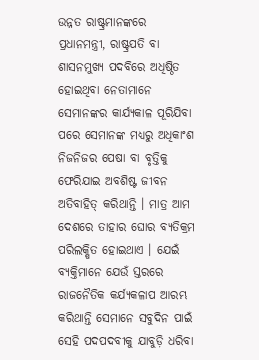ଉନ୍ନତ ରାଷ୍ଟ୍ରମାନଙ୍କରେ ପ୍ରଧାନମନ୍ତ୍ରୀ, ରାଷ୍ଟ୍ରପତି ବା ଶାସନମୁଖ୍ୟ ପଦବିରେ ଅଧିଷ୍ଠିତ ହୋଇଥିବା ନେତାମାନେ ସେମାନଙ୍କର କାର୍ଯ୍ୟକାଳ ପୂରିଯିବା ପରେ ସେମାନଙ୍କ ମଧ୍ୟରୁ ଅଧିକାଂଶ ନିଜନିଜର ପେଷା ବା ବୃତ୍ତିକୁ ଫେରିଯାଇ ଅବଶିଷ୍ଟ ଜୀବନ ଅତିବାହିତ୍ କରିଥାନ୍ତି । ମାତ୍ର ଆମ ଦେଶରେ ତାହାର ଘୋର ବ୍ୟତିକ୍ରମ ପରିଲକ୍ଷିତ ହୋଇଥାଏ । ଯେଇଁ ବ୍ୟକ୍ତିମାନେ ଯେଉଁ ସ୍ତରରେ ରାଜନୈତିକ କର୍ଯ୍ୟକଳାପ ଆରମ୍ଭ କରିଥାନ୍ତି ସେମାନେ ସବୁଦିନ ପାଇଁ ସେହି ପଦପଦବୀକୁ ଯାବୁଡ଼ି ଧରିବା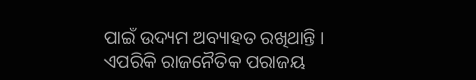ପାଇଁ ଉଦ୍ୟମ ଅବ୍ୟାହତ ରଖିଥାନ୍ତି । ଏପରିକି ରାଜନୈତିକ ପରାଜୟ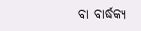ବା ବାର୍ଦ୍ଧକ୍ୟ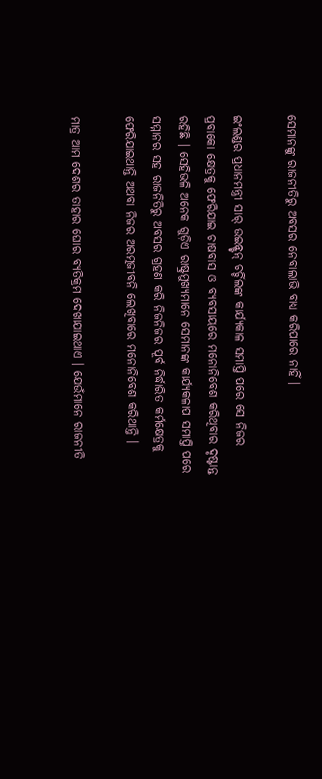ସେମାନଙ୍କୁ ରାଜନୀତିରୁ ଅବସର ନେବାଲାଭି ବାଧ୍ୟ କରିପାରେ ନାହିଁ ।

ଇଂଲଣ୍ଡର ପ୍ରଧାନମନ୍ତ୍ରୀ ସାର୍ ଉଇନ୍ଷ୍ଟନ୍ ଚର୍ଚ୍ଚିଲଙ୍କ କାର୍ଯ୍ୟକାଳ ସମାପ୍ତି ପରେ ସେ ନିଜର ପ୍ରବାକୋ କ୍ଷେତ୍ରକୁ ଫେରିଯାଇ ଚାଷବାସ ଓ ବ୍ୟବସାୟରେ ମନୋନିବେଶ କରିଥିବାର ଦୃଷ୍ଟାନ୍ତ ରହିଛି । ସେହିଭଳି ଅନେକ ଗୁଡ଼ିଏ ରାଷ୍ଟ୍ରମୁଖ୍ୟମାନେ ସେମାନଙ୍କ କାର୍ଯ୍ୟକଳାପ ସମାପ୍ତି ପରେ ସମ୍ମାନର ସହ ରାଜନିତିରୁ ଅବସର ଗ୍ରହଣ କରି ନିଜନିଜର ପୂର୍ବ ନିର୍ଦ୍ଧାରିତ କର୍ମକ୍ଷେତ୍ରକୁ ଫେରିଯାଇଥାନ୍ତି ଅଥବା ନିଜର ଅରତ୍ମଜୀବନି ଲେଖିବାରେ ମନୋନିବେଶ କରିଥାନ୍ତି ।

ମାତ୍ର ଆମ ଦେଶର ତାହାର ଘୋର ବ୍ୟତିକ୍ରମ ଦେଖାଯାଇଥାଏ । ଯେଉଁମାନେ ରାଜନୀତି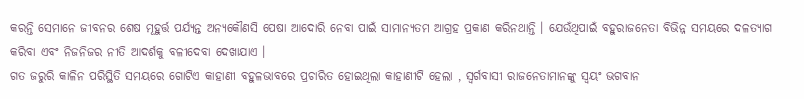କରନ୍ତି ସେମାନେ ଜୀବନର ଶେଷ ମୂହୁର୍ତ୍ତ ପର୍ଯ୍ୟନ୍ତ ଅନ୍ୟକୌଣସି ପେଷା ଆଦୋରି ନେବା ପାଇଁ ସାମାନ୍ୟତମ ଆଗ୍ରହ ପ୍ରକାଣ କରିନଥାନ୍ତି । ଯେଉଁଥିପାଇଁ ବହୁରାଜନେତା ବିଭିନ୍ନ ସମୟରେ ଦଳତ୍ୟାଗ କରିବା ଏବଂ ନିଜନିଜର ନୀତି ଆଦର୍ଶକୁ ବଳୀଦେବା ଦେଖାଯାଏ ।
ଗତ ଜରୁରି କାଳିନ ପରିସ୍ଥିତି ସମୟରେ ଗୋଟିଏ କାହାଣୀ ବହୁଳଭାବରେ ପ୍ରଚାରିତ ହୋଇଥିଲା କାହାଣୀଟି ହେଲା , ସ୍ୱର୍ଗବାସୀ ରାଜନେତାମାନଙ୍କୁ ସ୍ୱୟଂ ଭଗବାନ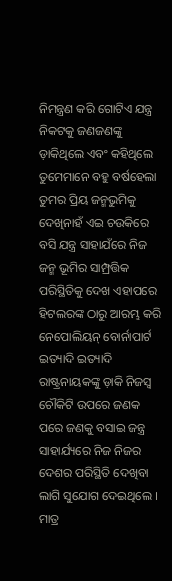ନିମନ୍ତ୍ରଣ କରି ଗୋଟିଏ ଯନ୍ତ୍ର ନିକଟକୁ ଜଣଜଣଙ୍କୁ ଡ଼ାକିଥିଲେ ଏବଂ କହିଥିଲେ ତୁମେମାନେ ବହୁ ବର୍ଷହେଲା ତୁମର ପ୍ରିୟ ଜନ୍ମଭୁମିକୁ ଦେଖିନାହଁ ଏଇ ଚଉକିରେ ବସି ଯନ୍ତ୍ର ସାହାଯଁରେ ନିଜ ଜନ୍ମ ଭୂମିର ସାମ୍ପ୍ରତ୍ତିକ ପରିସ୍ଥିତିକୁ ଦେଖ ଏହାପରେ ହିଟଲରଙ୍କ ଠାରୁ ଆରମ୍ଭ କରି ନେପୋଲିୟନ୍ ବୋର୍ନାପାର୍ଟ ଇତ୍ୟାଦି ଇତ୍ୟାଦି ରାଷ୍ଟ୍ରନାୟକଙ୍କୁ ଡ଼ାକି ନିଜସ୍ୱ ଚୌକିଟି ଉପରେ ଜଣକ ପରେ ଜଣକୁ ବସାଇ ଜନ୍ତ୍ର ସାହାର୍ଯ୍ୟରେ ନିଜ ନିଜର ଦେଶର ପରିସ୍ଥିତି ଦେଖିବା ଲାଗି ସୁଯୋଗ ଦେଇଥିଲେ । ମାତ୍ର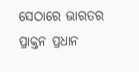ସେଠାରେ ଭାରତର ପ୍ରାକ୍ତନ ପ୍ରଧାନ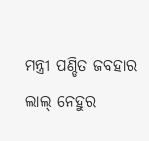ମନ୍ତ୍ରୀ ପଣ୍ଡିତ ଜବହାର ଲାଲ୍ ନେହୁର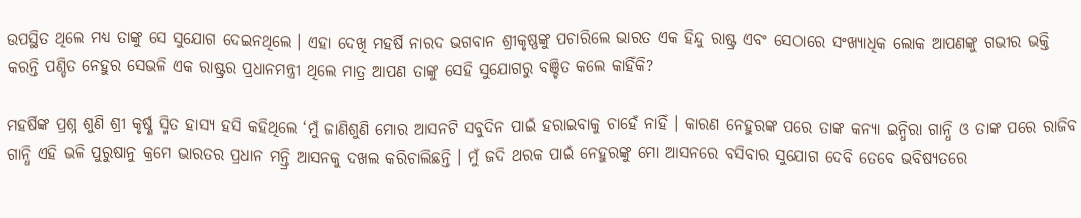ଉପସ୍ଥିତ ଥିଲେ ମଧ୍ୟ ତାଙ୍କୁ ସେ ସୁଯୋଗ ଦେଇନଥିଲେ । ଏହା ଦେଖି ମହର୍ଷି ନାରଦ ଭଗବାନ ଶ୍ରୀକୃଷ୍ଣଙ୍କୁ ପଚାରିଲେ ଭାରତ ଏକ ହିନ୍ଦୁ ରାଷ୍ଟ୍ର ଏବଂ ସେଠାରେ ସଂଖ୍ୟାଧିକ ଲୋକ ଆପଣଙ୍କୁ ଗଭୀର ଭକ୍ତି କରନ୍ତି ପଣ୍ଡିତ ନେହୁର ସେଭଳି ଏକ ରାଷ୍ଟ୍ରର ପ୍ରଧାନମନ୍ତ୍ରୀ ଥିଲେ ମାତ୍ର ଆପଣ ତାଙ୍କୁ ସେହି ସୁଯୋଗରୁ ବଞ୍ଚିତ କଲେ କାହିଁକି?

ମହର୍ଷିଙ୍କ ପ୍ରଶ୍ନ ଶୁଣି ଶ୍ରୀ କୃର୍ଷ୍ଣ ସ୍ମିତ ହାସ୍ୟ ହସି କହିଥିଲେ ‘ମୁଁ ଜାଣିଶୁଣି ମୋର ଆସନଟି ସବୁଦିନ ପାଇଁ ହରାଇବାକୁ ଚାହେଁ ନାହିଁ । କାରଣ ନେହୁରଙ୍କ ପରେ ତାଙ୍କ କନ୍ୟା ଇନ୍ଧିରା ଗାନ୍ଧି ଓ ତାଙ୍କ ପରେ ରାଜିବ ଗାନ୍ଧି ଏହି ଭଳି ପୁରୁଷାନୁ କ୍ରମେ ଭାରତର ପ୍ରଧାନ ମନ୍ତ୍ରି ଆସନକୁ ଦଖଲ କରିଚାଲିଛନ୍ତି । ମୁଁ ଜଦି ଥରକ ପାଇଁ ନେହୁରଙ୍କୁ ମୋ ଆସନରେ ବସିବାର ସୁଯୋଗ ଦେବି ତେବେ ଭବିଷ୍ୟତରେ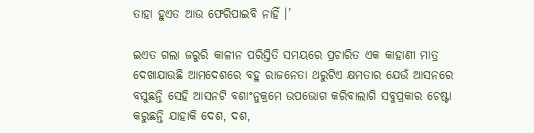ତାହା ହୁଏତ ଆଉ ଫେରିପାଇବି ନାହିଁ ।’

ଇଏତ ଗଲା ଜରୁରି କାଳୀନ ପରିସ୍ତିତି ସମୟରେ ପ୍ରଚାରିତ ଏକ କାହାଣୀ ମାତ୍ର ଦେଖାଯାଉଛି ଆମଦେଶରେ ବହୁ ରାଜନେତା ଥରୁଟିଏ କ୍ଷମତାର ଯେଉଁ ଆସନରେ ବସୁଛନ୍ତି ସେହି ଆସନଟି ବଶାଂନୁକ୍ରମେ ଉପଭୋଗ କରିବାଲାଗି ସବୁପ୍ରକାର ଚେଷ୍ଟା କରୁଛନ୍ତି ଯାହାକି ଦେଶ, ଦଶ,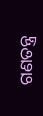ଗଣତନ୍ତ୍ର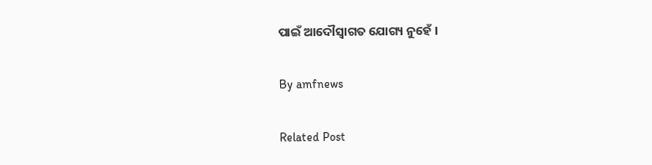ପାଇଁ ଆଦୌସ୍ୱାଗତ ଯୋଗ୍ୟ ନୁହେଁ ।

By amfnews

Related Post